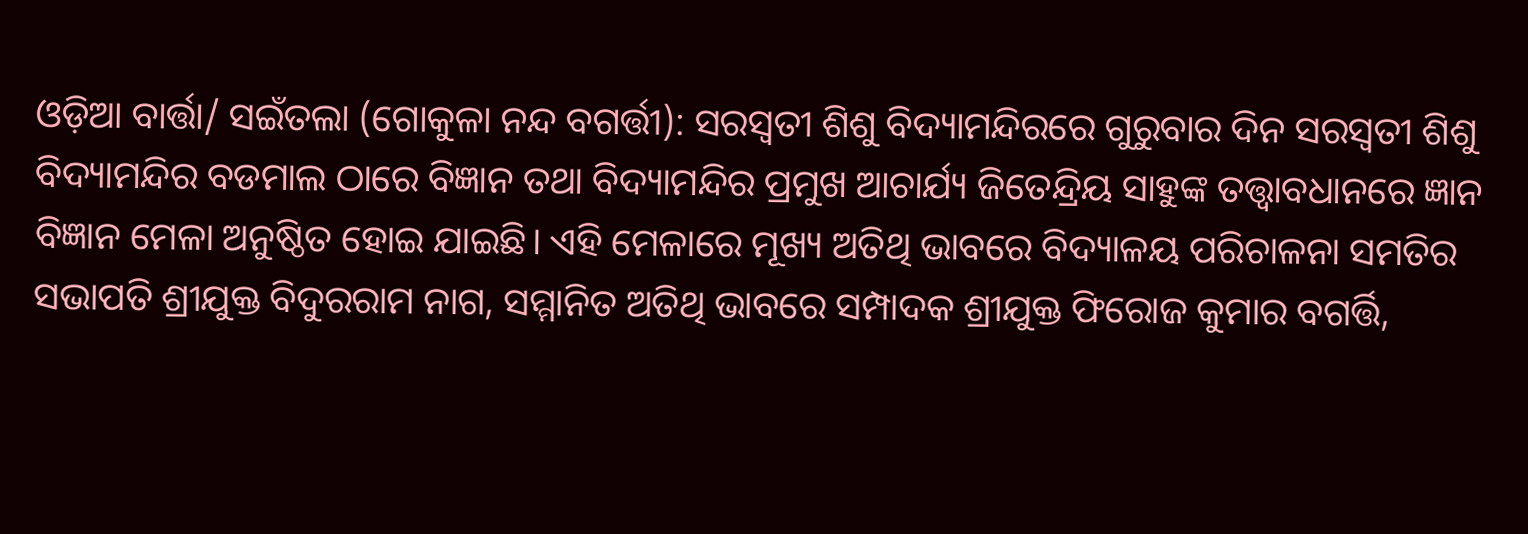ଓଡ଼ିଆ ବାର୍ତ୍ତା/ ସଇଁତଲା (ଗୋକୁଳା ନନ୍ଦ ବଗର୍ତ୍ତୀ): ସରସ୍ଵତୀ ଶିଶୁ ବିଦ୍ୟାମନ୍ଦିରରେ ଗୁରୁବାର ଦିନ ସରସ୍ଵତୀ ଶିଶୁ ବିଦ୍ୟାମନ୍ଦିର ବଡମାଲ ଠାରେ ବିଜ୍ଞାନ ତଥା ବିଦ୍ୟାମନ୍ଦିର ପ୍ରମୁଖ ଆଚାର୍ଯ୍ୟ ଜିତେନ୍ଦ୍ରିୟ ସାହୁଙ୍କ ତତ୍ତ୍ଵାବଧାନରେ ଜ୍ଞାନ ବିଜ୍ଞାନ ମେଳା ଅନୁଷ୍ଠିତ ହୋଇ ଯାଇଛି। ଏହି ମେଳାରେ ମୂଖ୍ୟ ଅତିଥି ଭାବରେ ବିଦ୍ୟାଳୟ ପରିଚାଳନା ସମତିର ସଭାପତି ଶ୍ରୀଯୁକ୍ତ ବିଦୁରରାମ ନାଗ, ସମ୍ମାନିତ ଅତିଥି ଭାବରେ ସମ୍ପାଦକ ଶ୍ରୀଯୁକ୍ତ ଫିରୋଜ କୁମାର ବଗର୍ତ୍ତି,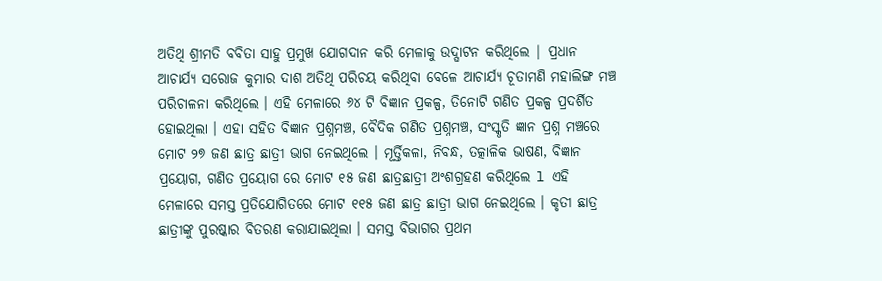ଅତିଥି ଶ୍ରୀମତି ବବିତା ସାହୁ ପ୍ରମୁଖ ଯୋଗଦାନ କରି ମେଳାକୁ ଉଦ୍ଘାଟନ କରିଥିଲେ | ପ୍ରଧାନ ଆଚାର୍ଯ୍ୟ ସରୋଜ କୁମାର ଦାଶ ଅତିଥି ପରିଚୟ କରିଥିବା ବେଳେ ଆଚାର୍ଯ୍ୟ ଚୂତାମଣି ମହାଲିଙ୍ଗ ମଞ୍ଚ ପରିଚାଳନା କରିଥିଲେ । ଏହି ମେଳାରେ ୬୪ ଟି ବିଜ୍ଞାନ ପ୍ରକଳ୍ପ, ତିନୋଟି ଗଣିତ ପ୍ରକଳ୍ପ ପ୍ରଦର୍ଶିତ ହୋଇଥିଲା । ଏହା ସହିତ ବିଜ୍ଞାନ ପ୍ରଶ୍ନମଞ୍ଚ, ବୈଦିକ ଗଣିତ ପ୍ରଶ୍ନମଞ୍ଚ, ସଂସ୍କୃତି ଜ୍ଞାନ ପ୍ରଶ୍ନ ମଞ୍ଚରେ ମୋଟ ୨୭ ଜଣ ଛାତ୍ର ଛାତ୍ରୀ ଭାଗ ନେଇଥିଲେ । ମୂର୍ତ୍ତିକଳା, ନିବନ୍ଧ, ତତ୍କାଳିକ ଭାଷଣ, ବିଜ୍ଞାନ ପ୍ରୟୋଗ, ଗଣିତ ପ୍ରୟୋଗ ରେ ମୋଟ ୧୫ ଜଣ ଛାତ୍ରଛାତ୍ରୀ ଅଂଶଗ୍ରହଣ କରିଥିଲେ l ଏହି ମେଳାରେ ସମସ୍ତ ପ୍ରତିଯୋଗିତରେ ମୋଟ ୧୧୫ ଜଣ ଛାତ୍ର ଛାତ୍ରୀ ଭାଗ ନେଇଥିଲେ । କୃତୀ ଛାତ୍ର ଛାତ୍ରୀଙ୍କୁ ପୁରଷ୍କାର ବିତରଣ କରାଯାଇଥିଲା । ସମସ୍ତ ବିଭାଗର ପ୍ରଥମ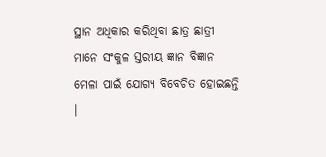ସ୍ଥାନ ଅଧିକାର କରିଥିବା ଛାତ୍ର ଛାତ୍ରୀ ମାନେ ସଂକୁଳ ସ୍ତରୀୟ ଜ୍ଞାନ ବିଜ୍ଞାନ ମେଳା ପାଇଁ ଯୋଗ୍ୟ ବିବେଚିତ ହୋଇଛନ୍ତି ।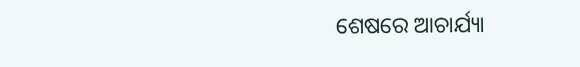ଶେଷରେ ଆଚାର୍ଯ୍ୟା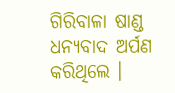ଗିରିବାଳା ଷାଣ୍ଡ ଧନ୍ୟବାଦ ଅର୍ପଣ କରିଥିଲେ ।